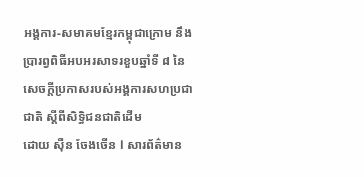អង្គការ-សមាគមខ្មែរកម្ពុជាក្រោម នឹងប្រារព្វពិធីអបអរសាទរខួបឆ្នាំទី ៨ នៃសេចក្តីប្រកាសរបស់អង្គការសហប្រជាជាតិ ស្តីពីសិទ្ធិជនជាតិដើម
ដោយ ស៊ឺន ចែងចើន l សារព័ត៌មាន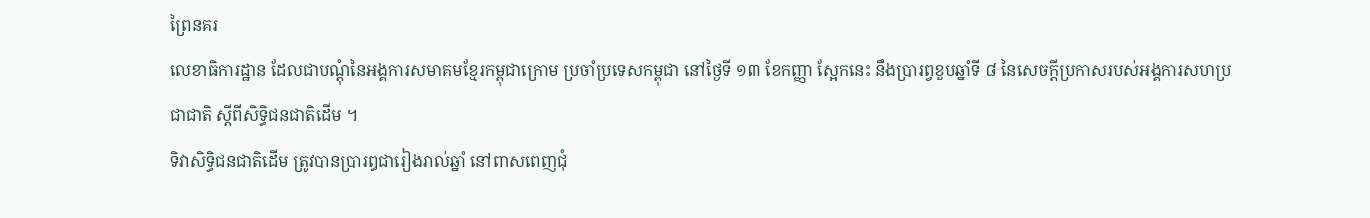ព្រៃនគរ
លេខាធិការដ្ឋាន ដែលជាបណ្តុំនៃអង្គការសមាគមខ្មែរកម្ពុជាក្រោម ប្រចាំប្រទេសកម្ពុជា នៅថ្ងៃទី ១៣ ខែកញ្ញា ស្អែកនេះ នឹងប្រារព្វខួបឆ្នាំទី ៨ នៃសេចក្តីប្រកាសរបស់អង្គការសហប្រជាជាតិ ស្តីពីសិទ្ធិជនជាតិដើម ។
ទិវាសិទ្ធិជនជាតិដើម ត្រូវបានប្រារឰជារៀងរាល់ឆ្នាំ នៅពាសពេញជុំ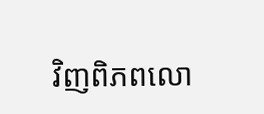វិញពិភពលោ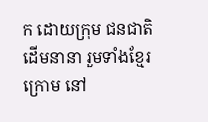ក ដោយក្រុម ជនជាតិដើមនានា រួមទាំងខ្មែរក្រោម នៅ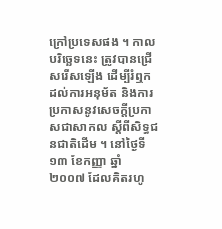ក្រៅប្រទេសផង ។ កាលបរិច្ឆេទនេះ ត្រូវបានជ្រើសរើសឡើង ដើម្បីរំឮកដល់ការអនុម័ត និងការប្រកាសនូវសេចក្តីប្រកាសជាសាកល ស្តីពីសិទ្ធជនជាតិដើម ។ នៅថ្ងៃទី ១៣ ខែកញ្ញា ឆ្នាំ ២០០៧ ដែលគិតរហូ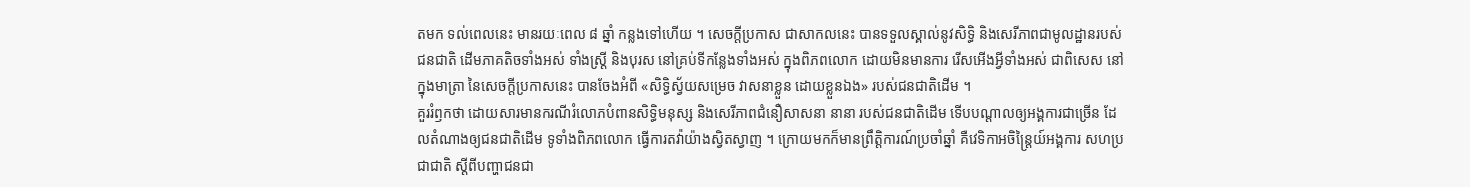តមក ទល់ពេលនេះ មានរយៈពេល ៨ ឆ្នាំ កន្លងទៅហើយ ។ សេចក្តីប្រកាស ជាសាកលនេះ បានទទួលស្គាល់នូវសិទ្ធិ និងសេរីភាពជាមូលដ្ឋានរបស់ជនជាតិ ដើមភាគតិចទាំងអស់ ទាំងស្ត្រី និងបុរស នៅគ្រប់ទីកន្លែងទាំងអស់ ក្នុងពិភពលោក ដោយមិនមានការ រើសអើងអ្វីទាំងអស់ ជាពិសេស នៅក្នុងមាត្រា នៃសេចក្តីប្រកាសនេះ បានចែងអំពី «សិទ្ធិស្វ័យសម្រេច វាសនាខ្លួន ដោយខ្លួនឯង» របស់ជនជាតិដើម ។
គួររំឭកថា ដោយសារមានករណីរំលោភបំពានសិទ្ធិមនុស្ស និងសេរីភាពជំនឿសាសនា នានា របស់ជនជាតិដើម ទើបបណ្តាលឲ្យអង្គការជាច្រើន ដែលតំណាងឲ្យជនជាតិដើម ទូទាំងពិភពលោក ធ្វើការតវ៉ាយ៉ាងស្វិតស្វាញ ។ ក្រោយមកក៏មានព្រឹត្តិការណ៍ប្រចាំឆ្នាំ គឺវេទិកាអចិន្ត្រៃយ៍អង្គការ សហប្រជាជាតិ ស្តីពីបញ្ហាជនជា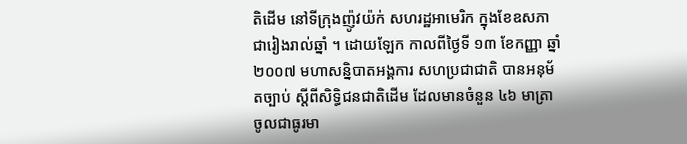តិដើម នៅទីក្រុងញ៉ូវយ៉ក់ សហរដ្ឋអាមេរិក ក្នុងខែឧសភា ជារៀងរាល់ឆ្នាំ ។ ដោយឡែក កាលពីថ្ងៃទី ១៣ ខែកញ្ញា ឆ្នាំ ២០០៧ មហាសន្និបាតអង្គការ សហប្រជាជាតិ បានអនុម័តច្បាប់ ស្តីពីសិទិ្ធជនជាតិដើម ដែលមានចំនួន ៤៦ មាត្រា ចូលជាធូរមា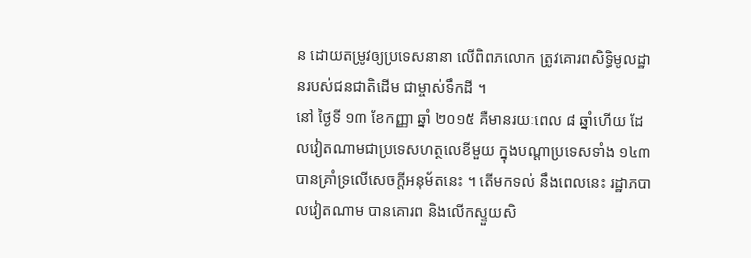ន ដោយតម្រូវឲ្យប្រទេសនានា លើពិពភលោក ត្រូវគោរពសិទ្ធិមូលដ្ឋានរបស់ជនជាតិដើម ជាម្ចាស់ទឹកដី ។
នៅ ថ្ងៃទី ១៣ ខែកញ្ញា ឆ្នាំ ២០១៥ គឺមានរយៈពេល ៨ ឆ្នាំហើយ ដែលវៀតណាមជាប្រទេសហត្ថលេខីមួយ ក្នុងបណ្ដាប្រទេសទាំង ១៤៣ បានគ្រាំទ្រលើសេចក្តីអនុម័តនេះ ។ តើមកទល់ នឹងពេលនេះ រដ្ឋាភបាលវៀតណាម បានគោរព និងលើកស្ទួយសិ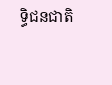ទ្ធិជនជាតិ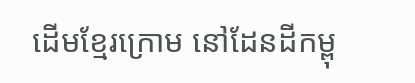ដើមខ្មែរក្រោម នៅដែនដីកម្ពុ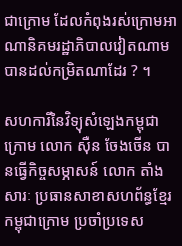ជាក្រោម ដែលកំពុងរស់ក្រោមអាណានិគមរដ្ឋាភិបាលវៀតណាម បានដល់កម្រិតណាដែរ ? ។

សហការីនៃវិទ្យុសំឡេងកម្ពុជាក្រោម លោក ស៊ឺន ចែងចើន បានធ្វើកិច្ចសម្ភាសន៍ លោក តាំង សារៈ ប្រធានសាខាសហព័ន្ធខ្មែរកម្ពុជាក្រោម ប្រចាំប្រទេស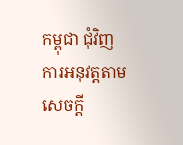កម្ពុជា ជុំវិញការអនុវត្តតាមសេចក្តី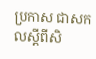ប្រកាស ជាសកលស្តីពីសិ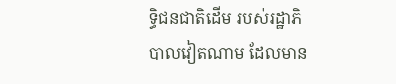ទ្ធិជនជាតិដើម របស់រដ្ឋាភិបាលវៀតណាម ដែលមាន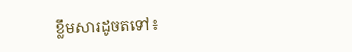ខ្លឹមសារដូចតទៅ៖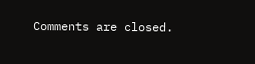Comments are closed.